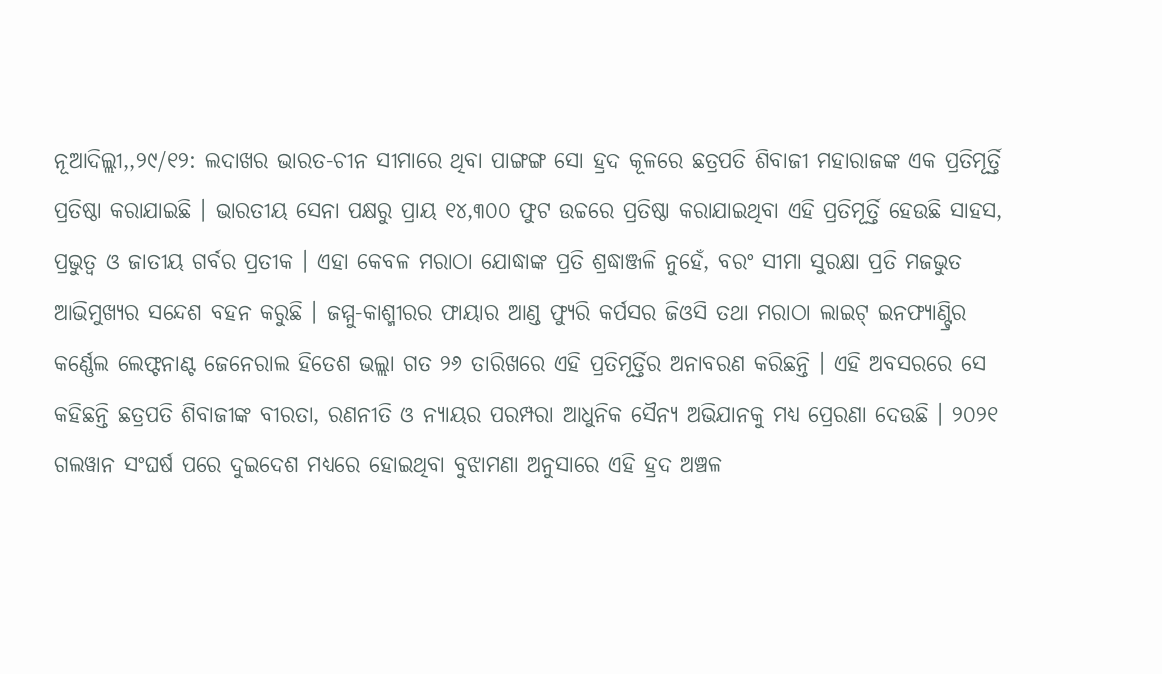ନୂଆଦିଲ୍ଲୀ,,୨୯/୧୨: ଲଦାଖର ଭାରତ-ଚୀନ ସୀମାରେ ଥିବା ପାଙ୍ଗଙ୍ଗ ସୋ ହ୍ରଦ କୂଳରେ ଛତ୍ରପତି ଶିବାଜୀ ମହାରାଜଙ୍କ ଏକ ପ୍ରତିମୂର୍ତ୍ତି ପ୍ରତିଷ୍ଠା କରାଯାଇଛି । ଭାରତୀୟ ସେନା ପକ୍ଷରୁ ପ୍ରାୟ ୧୪,୩୦୦ ଫୁଟ ଉଚ୍ଚରେ ପ୍ରତିଷ୍ଠା କରାଯାଇଥିବା ଏହି ପ୍ରତିମୂର୍ତ୍ତି ହେଉଛି ସାହସ, ପ୍ରଭୁତ୍ୱ ଓ ଜାତୀୟ ଗର୍ବର ପ୍ରତୀକ । ଏହା କେବଳ ମରାଠା ଯୋଦ୍ଧାଙ୍କ ପ୍ରତି ଶ୍ରଦ୍ଧାଞ୍ଜଳି ନୁହେଁ, ବରଂ ସୀମା ସୁରକ୍ଷା ପ୍ରତି ମଜଭୁତ ଆଭିମୁଖ୍ୟର ସନ୍ଦେଶ ବହନ କରୁଛି । ଜମ୍ମୁ-କାଶ୍ମୀରର ଫାୟାର ଆଣ୍ଡ ଫ୍ୟୁରି କର୍ପସର ଜିଓସି ତଥା ମରାଠା ଲାଇଟ୍ ଇନଫ୍ୟାଣ୍ଟ୍ରିର କର୍ଣ୍ଣେଲ ଲେଫ୍ଟନାଣ୍ଟ ଜେନେରାଲ ହିତେଶ ଭଲ୍ଲା ଗତ ୨୬ ତାରିଖରେ ଏହି ପ୍ରତିମୂର୍ତ୍ତିର ଅନାବରଣ କରିଛନ୍ତି । ଏହି ଅବସରରେ ସେ କହିଛନ୍ତି ଛତ୍ରପତି ଶିବାଜୀଙ୍କ ବୀରତା, ରଣନୀତି ଓ ନ୍ୟାୟର ପରମ୍ପରା ଆଧୁନିକ ସୈନ୍ୟ ଅଭିଯାନକୁ ମଧ୍ୟ ପ୍ରେରଣା ଦେଉଛି । ୨୦୨୧ ଗଲୱାନ ସଂଘର୍ଷ ପରେ ଦୁଇଦେଶ ମଧ୍ୟରେ ହୋଇଥିବା ବୁଝାମଣା ଅନୁସାରେ ଏହି ହ୍ରଦ ଅଞ୍ଚଳ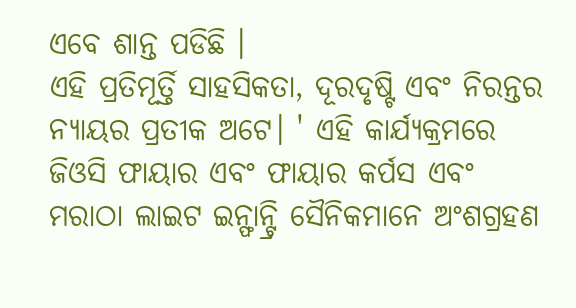ଏବେ ଶାନ୍ତ ପଡିଛି ।
ଏହି ପ୍ରତିମୂର୍ତ୍ତି ସାହସିକତା, ଦୂରଦୃଷ୍ଟି ଏବଂ ନିରନ୍ତର ନ୍ୟାୟର ପ୍ରତୀକ ଅଟେ। ' ଏହି କାର୍ଯ୍ୟକ୍ରମରେ ଜିଓସି ଫାୟାର ଏବଂ ଫାୟାର କର୍ପସ ଏବଂ ମରାଠା ଲାଇଟ ଇନ୍ଫାନ୍ଟ୍ରି ସୈନିକମାନେ ଅଂଶଗ୍ରହଣ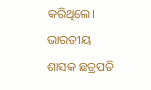କରିଥିଲେ। ଭାରତୀୟ ଶାସକ ଛତ୍ରପତି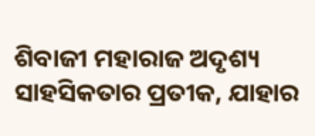ଶିବାଜୀ ମହାରାଜ ଅଦୃଶ୍ୟ ସାହସିକତାର ପ୍ରତୀକ, ଯାହାର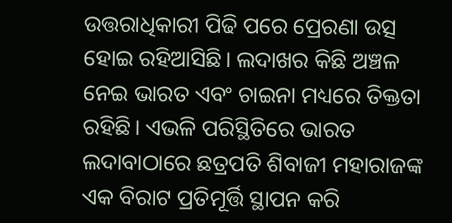ଉତ୍ତରାଧିକାରୀ ପିଢି ପରେ ପ୍ରେରଣା ଉତ୍ସ ହୋଇ ରହିଆସିଛି। ଲଦାଖର କିଛି ଅଞ୍ଚଳ ନେଇ ଭାରତ ଏବଂ ଚାଇନା ମଧ୍ୟରେ ତିକ୍ତତା ରହିଛି। ଏଭଳି ପରିସ୍ଥିତିରେ ଭାରତ ଲଦାବାଠାରେ ଛତ୍ରପତି ଶିବାଜୀ ମହାରାଜଙ୍କ ଏକ ବିରାଟ ପ୍ରତିମୂର୍ତ୍ତି ସ୍ଥାପନ କରି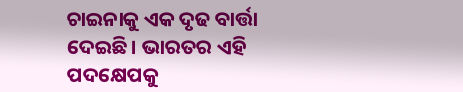ଚାଇନାକୁ ଏକ ଦୃଢ ବାର୍ତ୍ତା ଦେଇଛି। ଭାରତର ଏହି ପଦକ୍ଷେପକୁ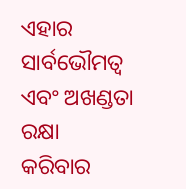ଏହାର ସାର୍ବଭୌମତ୍ୱ ଏବଂ ଅଖଣ୍ଡତା ରକ୍ଷା କରିବାର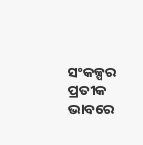ସଂକଳ୍ପର ପ୍ରତୀକ ଭାବରେ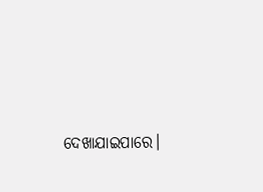ଦେଖାଯାଇପାରେ।